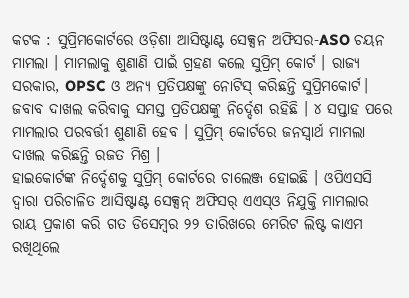କଟକ : ସୁପ୍ରିମକୋର୍ଟରେ ଓଡ଼ିଶା ଆସିଷ୍ଟାଣ୍ଟ ସେକ୍ସନ ଅଫିସର-ASO ଚୟନ ମାମଲା । ମାମଲାକୁ ଶୁଣାଣି ପାଇଁ ଗ୍ରହଣ କଲେ ସୁପ୍ରିମ୍ କୋର୍ଟ । ରାଜ୍ୟ ସରକାର, OPSC ଓ ଅନ୍ୟ ପ୍ରତିପକ୍ଷଙ୍କୁ ନୋଟିସ୍ କରିଛନ୍ତି ସୁପ୍ରିମକୋର୍ଟ। ଜବାବ ଦାଖଲ କରିବାକୁ ସମସ୍ତ ପ୍ରତିପକ୍ଷଙ୍କୁ ନିର୍ଦ୍ଦେଶ ରହିଛି । ୪ ସପ୍ତାହ ପରେ ମାମଲାର ପରବର୍ତ୍ତୀ ଶୁଣାଣି ହେବ । ସୁପ୍ରିମ୍ କୋର୍ଟରେ ଜନସ୍ବାର୍ଥ ମାମଲା ଦାଖଲ କରିଛନ୍ତି ରଜତ ମିଶ୍ର ।
ହାଇକୋର୍ଟଙ୍କ ନିର୍ଦ୍ଦେଶକୁ ସୁପ୍ରିମ୍ କୋର୍ଟରେ ଚାଲେଞ୍ଜ ହୋଇଛି । ଓପିଏସସି ଦ୍ବାରା ପରିଚାଳିତ ଆସିଷ୍ଟାଣ୍ଟ ସେକ୍ସନ୍ ଅଫିସର୍ ଏଏସ୍ଓ ନିଯୁକ୍ତି ମାମଲାର ରାୟ ପ୍ରକାଶ କରି ଗତ ଡିସେମ୍ବର ୨୨ ତାରିଖରେ ମେରିଟ ଲିଷ୍ଟ କାଏମ ରଖିଥିଲେ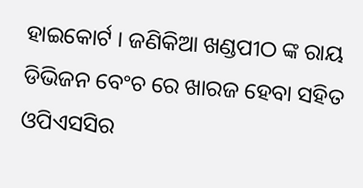ହାଇକୋର୍ଟ । ଜଣିକିଆ ଖଣ୍ଡପୀଠ ଙ୍କ ରାୟ ଡିଭିଜନ ବେଂଚ ରେ ଖାରଜ ହେବା ସହିତ ଓପିଏସସିର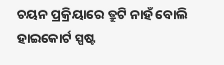ଚୟନ ପ୍ରକ୍ରିୟାରେ ତ୍ରୁଟି ନାହଁ ବୋଲି ହାଇକୋର୍ଟ ସ୍ପଷ୍ଟ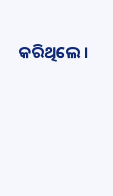କରିଥିଲେ ।